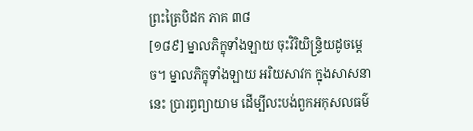ព្រះត្រៃបិដក ភាគ ៣៨
[១៨៩] ម្នាលភិក្ខុទាំងឡាយ ចុះវិរិយិន្ទ្រិយដូចម្តេច។ ម្នាលភិក្ខុទាំងឡាយ អរិយសាវក ក្នុងសាសនានេះ ប្រារព្ធព្យាយាម ដើម្បីលះបង់ពួកអកុសលធម៌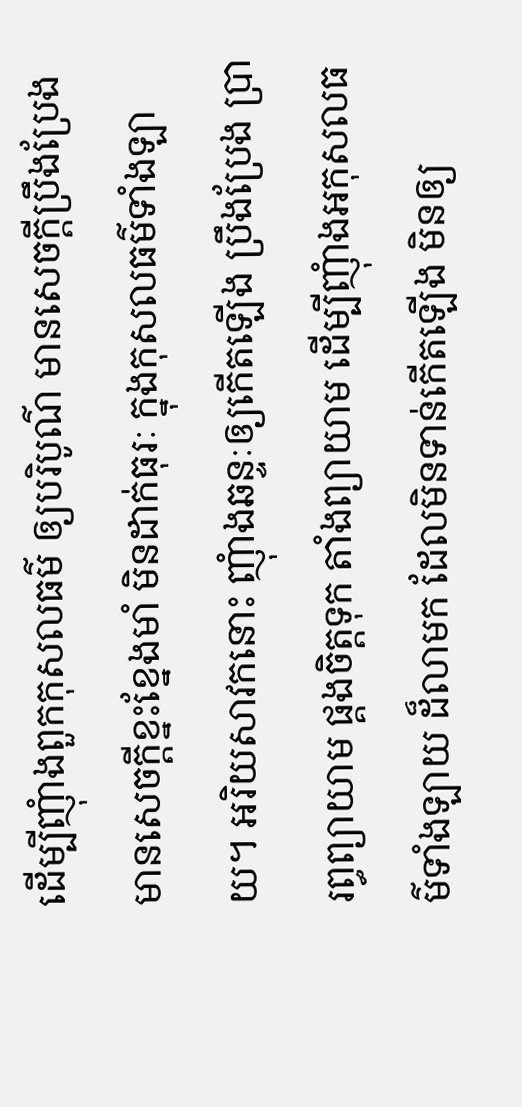ដើម្បីញុំាងពួកកុសលធម៌ ឲ្យបរិបូណ៌ មានសេចក្តីប្រឹងប្រែង មានសេចក្តីខ្នះខ្នែងមាំ មិនដាក់ធុរៈ ក្នុងកុសលធម៌ទាំងឡាយ។ អរិយសាវកនោះ ញុំាងឆន្ទៈឲ្យកើតឡើង ប្រឹងប្រែង ប្រារព្ធព្យាយាម ផ្គងចិត្តទុក តាំងព្យាយាម ដើម្បីញុំាងអកុសលធម៌ទាំងឡាយ ដ៏លាមក ដែលមិនទាន់កើតឡើង មិនឲ្យ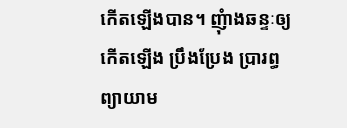កើតឡើងបាន។ ញុំាងឆន្ទៈឲ្យកើតឡើង ប្រឹងប្រែង ប្រារព្ធព្យាយាម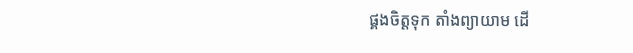ផ្គងចិត្តទុក តាំងព្យាយាម ដើ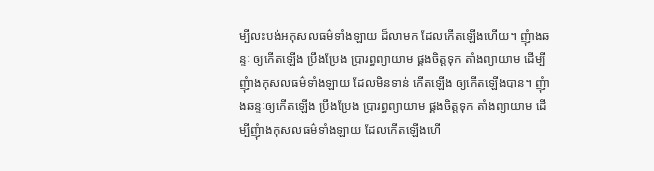ម្បីលះបង់អកុសលធម៌ទាំងឡាយ ដ៏លាមក ដែលកើតឡើងហើយ។ ញុំាងឆន្ទៈ ឲ្យកើតឡើង ប្រឹងប្រែង ប្រារព្ធព្យាយាម ផ្គងចិត្តទុក តាំងព្យាយាម ដើម្បីញុំាងកុសលធម៌ទាំងឡាយ ដែលមិនទាន់ កើតឡើង ឲ្យកើតឡើងបាន។ ញុំាងឆន្ទៈឲ្យកើតឡើង ប្រឹងប្រែង ប្រារព្ធព្យាយាម ផ្គងចិត្តទុក តាំងព្យាយាម ដើម្បីញុំាងកុសលធម៌ទាំងឡាយ ដែលកើតឡើងហើ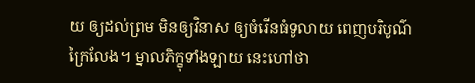យ ឲ្យដល់ព្រម មិនឲ្យវិនាស ឲ្យចំរើនធំទូលាយ ពេញបរិបូណ៌ក្រៃលែង។ ម្នាលភិក្ខុទាំងឡាយ នេះហៅថា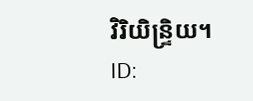វិរិយិន្ទ្រិយ។
ID: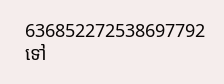636852272538697792
ទៅ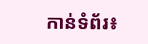កាន់ទំព័រ៖